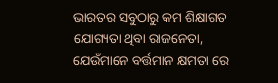ଭାରତର ସବୁଠାରୁ କମ ଶିକ୍ଷାଗତ ଯୋଗ୍ୟତା ଥିବା ରାଜନେତା, ଯେଉଁମାନେ ବର୍ତ୍ତମାନ କ୍ଷମତା ରେ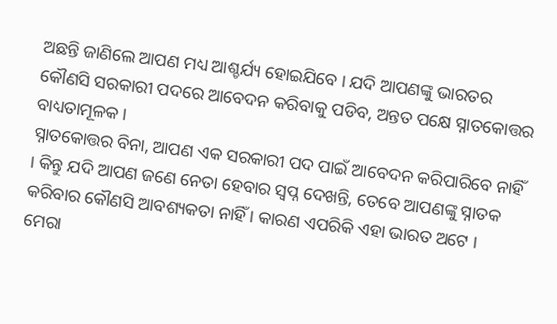ଅଛନ୍ତି ଜାଣିଲେ ଆପଣ ମଧ୍ୟ ଆଶ୍ଚର୍ଯ୍ୟ ହୋଇଯିବେ । ଯଦି ଆପଣଙ୍କୁ ଭାରତର କୌଣସି ସରକାରୀ ପଦରେ ଆବେଦନ କରିବାକୁ ପଡିବ, ଅନ୍ତତ ପକ୍ଷେ ସ୍ନାତକୋତ୍ତର ବାଧ୍ୟତାମୂଳକ ।
ସ୍ନାତକୋତ୍ତର ବିନା, ଆପଣ ଏକ ସରକାରୀ ପଦ ପାଇଁ ଆବେଦନ କରିପାରିବେ ନାହିଁ । କିନ୍ତୁ ଯଦି ଆପଣ ଜଣେ ନେତା ହେବାର ସ୍ୱପ୍ନ ଦେଖନ୍ତି, ତେବେ ଆପଣଙ୍କୁ ସ୍ନାତକ କରିବାର କୌଣସି ଆବଶ୍ୟକତା ନାହିଁ । କାରଣ ଏପରିକି ଏହା ଭାରତ ଅଟେ ।
ମେରା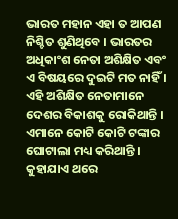ଭାରତ ମହାନ ଏହା ତ ଆପଣ ନିଶ୍ଚିତ ଶୁଣିଥିବେ । ଭାରତର ଅଧିକାଂଶ ନେତା ଅଶିକ୍ଷିତ ଏବଂ ଏ ବିଷୟରେ ଦୁଇଟି ମତ ନାହିଁ । ଏହି ଅଶିକ୍ଷିତ ନେତାମାନେ ଦେଶର ବିକାଶକୁ ରୋକିଥାନ୍ତି । ଏମାନେ କୋଟି କୋଟି ଟଙ୍କାର ଘୋଟାଲା ମଧ୍ୟ କରିଥାନ୍ତି । କୁହାଯାଏ ଥରେ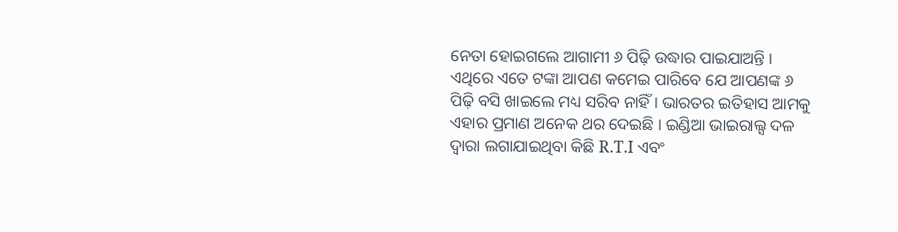ନେତା ହୋଇଗଲେ ଆଗାମୀ ୬ ପିଢ଼ି ଉଦ୍ଧାର ପାଇଯାଅନ୍ତି ।
ଏଥିରେ ଏତେ ଟଙ୍କା ଆପଣ କମେଇ ପାରିବେ ଯେ ଆପଣଙ୍କ ୬ ପିଢ଼ି ବସି ଖାଇଲେ ମଧ୍ୟ ସରିବ ନାହିଁ । ଭାରତର ଇତିହାସ ଆମକୁ ଏହାର ପ୍ରମାଣ ଅନେକ ଥର ଦେଇଛି । ଇଣ୍ଡିଆ ଭାଇରାଲ୍ସ ଦଳ ଦ୍ୱାରା ଲଗାଯାଇଥିବା କିଛି R.T.I ଏବଂ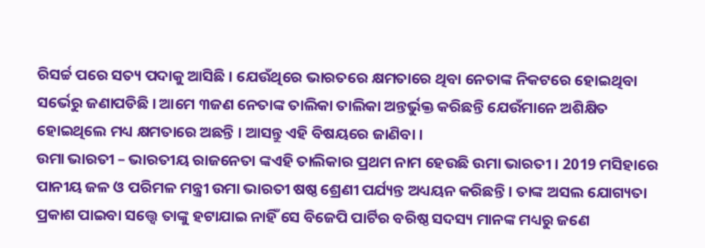ରିସର୍ଚ୍ଚ ପରେ ସତ୍ୟ ପଦାକୁ ଆସିଛି । ଯେଉଁଥିରେ ଭାରତରେ କ୍ଷମତାରେ ଥିବା ନେତାଙ୍କ ନିକଟରେ ହୋଇଥିବା ସର୍ଭେରୁ ଜଣାପଡିଛି । ଆମେ ୩ଜଣ ନେତାଙ୍କ ତାଲିକା ତାଲିକା ଅନ୍ତର୍ଭୁକ୍ତ କରିଛନ୍ତି ଯେଉଁମାନେ ଅଶିକ୍ଷିତ ହୋଇଥିଲେ ମଧ୍ୟ କ୍ଷମତାରେ ଅଛନ୍ତି । ଆସନ୍ତୁ ଏହି ବିଷୟରେ ଜାଣିବା ।
ଉମା ଭାରତୀ – ଭାରତୀୟ ରାଜନେତା ଙ୍କଏହି ତାଲିକାର ପ୍ରଥମ ନାମ ହେଉଛି ଉମା ଭାରତୀ । 2019 ମସିହାରେ ପାନୀୟ ଜଳ ଓ ପରିମଳ ମନ୍ତ୍ରୀ ଉମା ଭାରତୀ ଷଷ୍ଠ ଶ୍ରେଣୀ ପର୍ଯ୍ୟନ୍ତ ଅଧ୍ୟୟନ କରିଛନ୍ତି । ତାଙ୍କ ଅସଲ ଯୋଗ୍ୟତା ପ୍ରକାଶ ପାଇବା ସତ୍ତ୍ୱେ ତାଙ୍କୁ ହଟାଯାଇ ନାହିଁ ସେ ବିଜେପି ପାର୍ଟିର ବରିଷ୍ଠ ସଦସ୍ୟ ମାନଙ୍କ ମଧ୍ୟରୁ ଜଣେ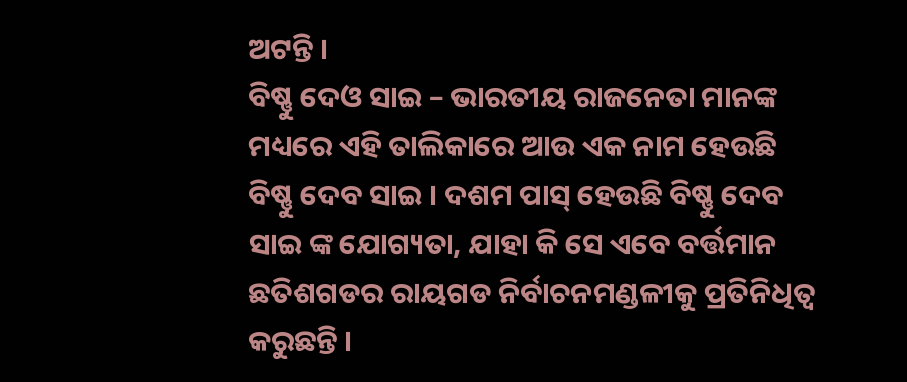ଅଟନ୍ତି ।
ବିଷ୍ଣୁ ଦେଓ ସାଇ – ଭାରତୀୟ ରାଜନେତା ମାନଙ୍କ ମଧ୍ୟରେ ଏହି ତାଲିକାରେ ଆଉ ଏକ ନାମ ହେଉଛି ବିଷ୍ଣୁ ଦେବ ସାଇ । ଦଶମ ପାସ୍ ହେଉଛି ବିଷ୍ଣୁ ଦେବ ସାଇ ଙ୍କ ଯୋଗ୍ୟତା, ଯାହା କି ସେ ଏବେ ବର୍ତ୍ତମାନ ଛତିଶଗଡର ରାୟଗଡ ନିର୍ବାଚନମଣ୍ଡଳୀକୁ ପ୍ରତିନିଧିତ୍ୱ କରୁଛନ୍ତି ।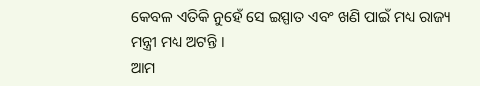କେବଳ ଏତିକି ନୁହେଁ ସେ ଇସ୍ପାତ ଏବଂ ଖଣି ପାଇଁ ମଧ୍ୟ ରାଜ୍ୟ ମନ୍ତ୍ରୀ ମଧ୍ୟ ଅଟନ୍ତି ।
ଆମ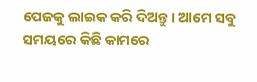ପେଜକୁ ଲାଇକ କରି ଦିଅନ୍ତୁ । ଆମେ ସବୁ ସମୟରେ କିଛି କାମରେ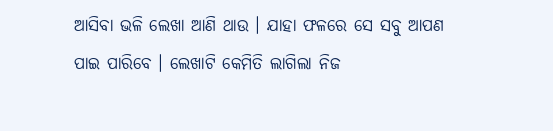ଆସିବା ଭଳି ଲେଖା ଆଣି ଥାଉ । ଯାହା ଫଳରେ ସେ ସବୁ ଆପଣ ପାଇ ପାରିବେ । ଲେଖାଟି କେମିତି ଲାଗିଲା ନିଜ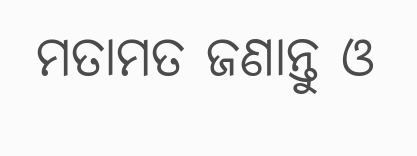ମତାମତ ଜଣାନ୍ତୁ ଓ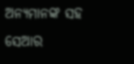ଅନ୍ୟମାନଙ୍କ ସହ ସେଆର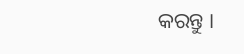କରନ୍ତୁ ।